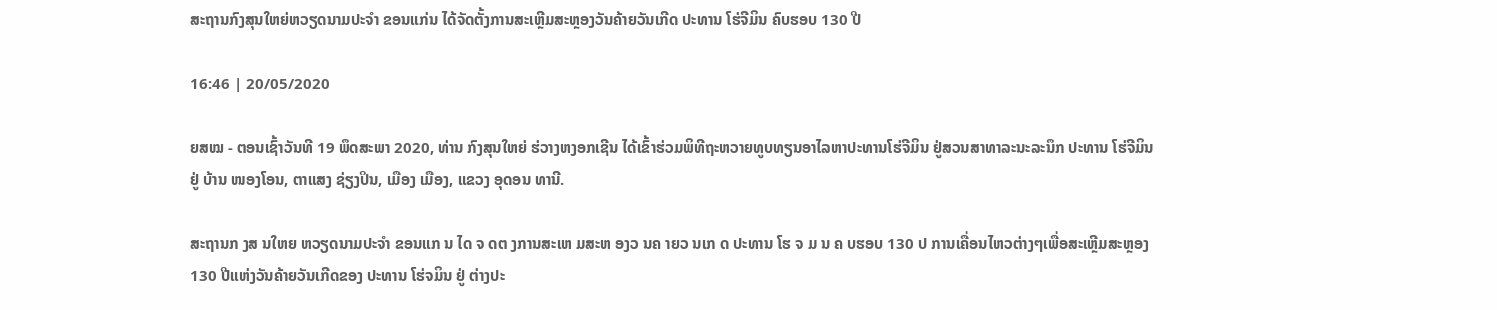ສະຖານກົງສຸນໃຫຍ່ຫວຽດນາມປະຈຳ ຂອນແກ່ນ ໄດ້ຈັດຕັ້ງການສະເຫຼີມສະຫຼອງວັນຄ້າຍວັນເກີດ ປະທານ ໂຮ່ຈີມິນ ຄົບຮອບ 130 ປີ

16:46 | 20/05/2020

ຍສໝ - ຕອນເຊົ້າວັນທີ 19 ພຶດສະພາ 2020, ທ່ານ ກົງສຸນໃຫຍ່ ຮ່ວາງຫງອກເຊີນ ໄດ້ເຂົ້າຮ່ວມພິທີຖະຫວາຍທູບທຽນອາໄລຫາປະທານໂຮ່ຈີມິນ ຢູ່ສວນສາທາລະນະລະນຶກ ປະທານ ໂຮ່ຈີມິນ ຢູ່ ບ້ານ ໜອງໂອນ, ຕາແສງ ຊ່ຽງປິນ, ເມືອງ ເມືອງ, ແຂວງ ອຸດອນ ທານີ.

ສະຖານກ ງສ ນໃຫຍ ຫວຽດນາມປະຈຳ ຂອນແກ ນ ໄດ ຈ ດຕ ງການສະເຫ ມສະຫ ອງວ ນຄ າຍວ ນເກ ດ ປະທານ ໂຮ ຈ ມ ນ ຄ ບຮອບ 130 ປ ການເຄື່ອນໄຫວຕ່າງໆເພື່ອສະເຫຼີມສະຫຼອງ 130 ປີແຫ່ງວັນຄ້າຍວັນເກີດຂອງ ປະທານ ໂຮ່ຈມິນ ຢູ່ ຕ່າງປະ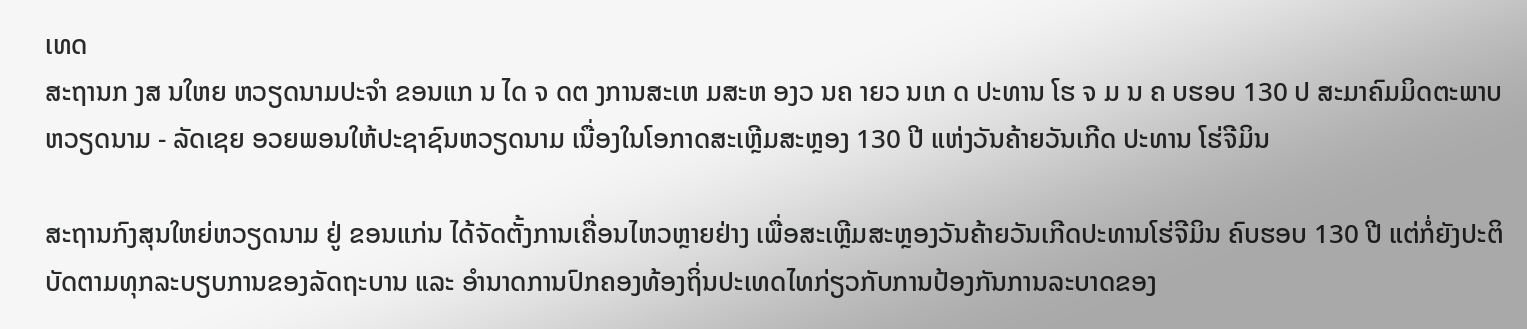ເທດ
ສະຖານກ ງສ ນໃຫຍ ຫວຽດນາມປະຈຳ ຂອນແກ ນ ໄດ ຈ ດຕ ງການສະເຫ ມສະຫ ອງວ ນຄ າຍວ ນເກ ດ ປະທານ ໂຮ ຈ ມ ນ ຄ ບຮອບ 130 ປ ສະມາຄົມມິດຕະພາບຫວຽດນາມ - ລັດເຊຍ ອວຍພອນໃຫ້ປະຊາຊົນຫວຽດນາມ ເນື່ອງໃນໂອກາດສະເຫຼີມສະຫຼອງ 130 ປີ ແຫ່ງວັນຄ້າຍວັນເກີດ ປະທານ ໂຮ່ຈີມິນ

ສະຖານກົງສຸນໃຫຍ່ຫວຽດນາມ ຢູ່ ຂອນແກ່ນ ໄດ້ຈັດຕັ້ງການເຄື່ອນໄຫວຫຼາຍຢ່າງ ເພື່ອສະເຫຼີມສະຫຼອງວັນຄ້າຍວັນເກີດປະທານໂຮ່ຈີມິນ ຄົບຮອບ 130 ປີ ແຕ່ກໍ່ຍັງປະຕິບັດຕາມທຸກລະບຽບການຂອງລັດຖະບານ ແລະ ອຳນາດການປົກຄອງທ້ອງຖິ່ນປະເທດໄທກ່ຽວກັບການປ້ອງກັນການລະບາດຂອງ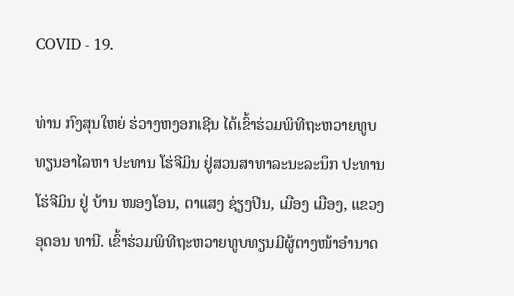COVID - 19.

ທ່ານ ກົງສຸນໃຫຍ່ ຮ່ວາງຫງອກເຊີນ ໄດ້ເຂົ້າຮ່ວມພິທີຖະຫວາຍທູບທຽນອາໄລຫາ ປະທານ ໂຮ່ຈີມິນ ຢູ່ສວນສາທາລະນະລະນຶກ ປະທານໂຮ່ຈີມິນ ຢູ່ ບ້ານ ໜອງໂອນ, ຕາແສງ ຊ່ຽງປິນ, ເມືອງ ເມືອງ, ແຂວງ ອຸດອນ ທານີ. ເຂົ້າຮ່ວມພິທີຖະຫວາຍທູບທຽນມີຜູ້ຕາງໜ້າອຳນາດ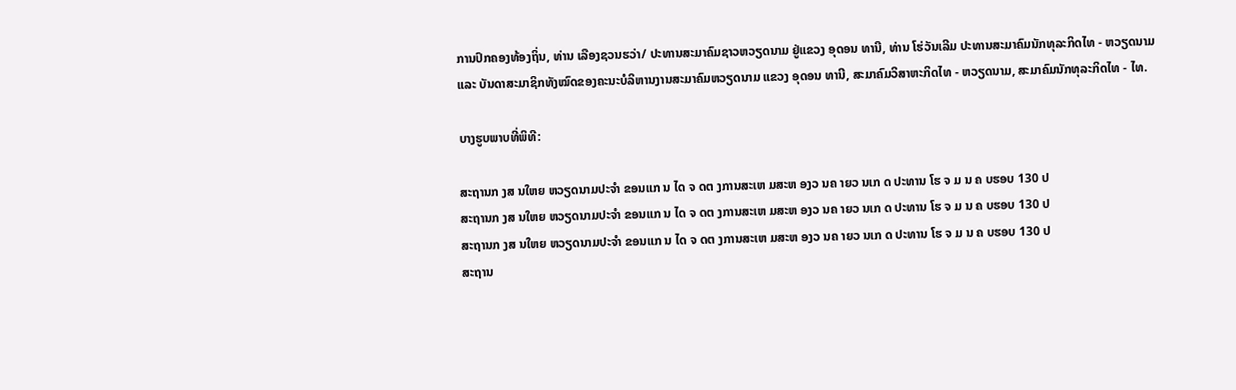ການປົກຄອງທ້ອງຖິ່ນ, ທ່ານ ເລືອງຊວນຮວ່າ/ ປະທານສະມາຄົມຊາວຫວຽດນາມ ຢູ່ແຂວງ ອຸດອນ ທານີ, ທ່ານ ໂຮ່ວັນເລີມ ປະທານສະມາຄົມນັກທຸລະກິດໄທ - ຫວຽດນາມ ແລະ ບັນດາສະມາຊິກທັງໝົດຂອງຄະນະບໍລິຫານງານສະມາຄົມຫວຽດນາມ ແຂວງ ອຸດອນ ທານີ, ສະມາຄົມວິສາຫະກິດໄທ - ຫວຽດນາມ, ສະມາຄົມນັກທຸລະກິດໄທ - ໄທ.

ບາງຮູບພາບທີ່ພິທີ:

ສະຖານກ ງສ ນໃຫຍ ຫວຽດນາມປະຈຳ ຂອນແກ ນ ໄດ ຈ ດຕ ງການສະເຫ ມສະຫ ອງວ ນຄ າຍວ ນເກ ດ ປະທານ ໂຮ ຈ ມ ນ ຄ ບຮອບ 130 ປ
ສະຖານກ ງສ ນໃຫຍ ຫວຽດນາມປະຈຳ ຂອນແກ ນ ໄດ ຈ ດຕ ງການສະເຫ ມສະຫ ອງວ ນຄ າຍວ ນເກ ດ ປະທານ ໂຮ ຈ ມ ນ ຄ ບຮອບ 130 ປ
ສະຖານກ ງສ ນໃຫຍ ຫວຽດນາມປະຈຳ ຂອນແກ ນ ໄດ ຈ ດຕ ງການສະເຫ ມສະຫ ອງວ ນຄ າຍວ ນເກ ດ ປະທານ ໂຮ ຈ ມ ນ ຄ ບຮອບ 130 ປ
ສະຖານ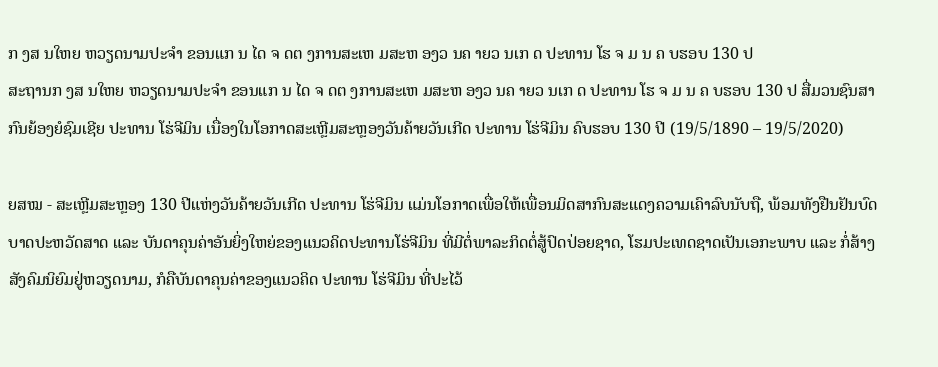ກ ງສ ນໃຫຍ ຫວຽດນາມປະຈຳ ຂອນແກ ນ ໄດ ຈ ດຕ ງການສະເຫ ມສະຫ ອງວ ນຄ າຍວ ນເກ ດ ປະທານ ໂຮ ຈ ມ ນ ຄ ບຮອບ 130 ປ
ສະຖານກ ງສ ນໃຫຍ ຫວຽດນາມປະຈຳ ຂອນແກ ນ ໄດ ຈ ດຕ ງການສະເຫ ມສະຫ ອງວ ນຄ າຍວ ນເກ ດ ປະທານ ໂຮ ຈ ມ ນ ຄ ບຮອບ 130 ປ ສື່ມວນຊົນສາກົນຍ້ອງຍໍຊົມເຊີຍ ປະທານ ໂຮ່ຈີມິນ ເນື່ອງໃນໂອກາດສະເຫຼີມສະຫຼອງວັນຄ້າຍວັນເກີດ ປະທານ ໂຮ່ຈີມິນ ຄົບຮອບ 130 ປີ (19/5/1890 – 19/5/2020)

ຍສໝ - ສະເຫຼີມສະຫຼອງ 130 ປີແຫ່ງວັນຄ້າຍວັນເກີດ ປະທານ ໂຮ່ຈີມິນ ແມ່ນໂອກາດເພື່ອໃຫ້ເພື່ອນມິດສາກົນສະແດງຄວາມເຄົາລົບນັບຖື, ພ້ອມທັງຢືນຢັນບົດບາດປະຫວັດສາດ ແລະ ບັນດາຄຸນຄ່າອັນຍິ່ງໃຫຍ່ຂອງແນວຄິດປະທານໂຮ່ຈີມິນ ທີ່ມີຕໍ່ພາລະກິດຕໍ່ສູ້ປົດປ່ອຍຊາດ, ໂຮມປະເທດຊາດເປັນເອກະພາບ ແລະ ກໍ່ສ້າງສັງຄົມນິຍົມຢູ່ຫວຽດນາມ, ກໍຄືບັນດາຄຸນຄ່າຂອງແນວຄິດ ປະທານ ໂຮ່ຈີມິນ ທີ່ປະໄວ້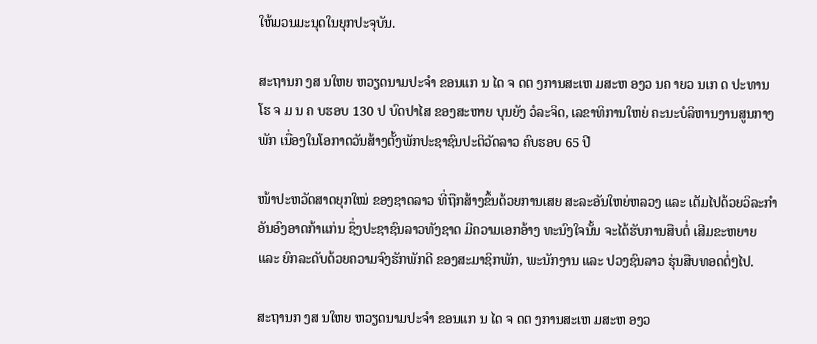ໃຫ້ມວນມະນຸດໃນຍຸກປະຈຸບັນ.

ສະຖານກ ງສ ນໃຫຍ ຫວຽດນາມປະຈຳ ຂອນແກ ນ ໄດ ຈ ດຕ ງການສະເຫ ມສະຫ ອງວ ນຄ າຍວ ນເກ ດ ປະທານ ໂຮ ຈ ມ ນ ຄ ບຮອບ 130 ປ ບົດປາໄສ ຂອງສະຫາຍ ບຸນຍັງ ວໍລະຈິດ, ເລຂາທິການໃຫຍ່ ຄະນະບໍລິຫານງານສູນກາງພັກ ເນື່ອງໃນໂອກາດວັນສ້າງຕັ້ງພັກປະຊາຊົນປະຕິວັດລາວ ຄົບຮອບ 65 ປີ

ໜ້າປະຫວັດສາດຍຸກໃໝ່ ຂອງຊາດລາວ ທີ່ຖືກສ້າງຂຶ້ນດ້ວຍການເສຍ ສະລະອັນໃຫຍ່ຫລວງ ແລະ ເຕັມໄປດ້ວຍວິລະກໍາ ອັນອົງອາດກ້າແກ່ນ ຊຶ່ງປະຊາຊົນລາວທັງຊາດ ມີຄວາມເອກອ້າງ ທະນົງໃຈນັ້ນ ຈະໄດ້ຮັບການສືບຕໍ່ ເສີມຂະຫຍາຍ ແລະ ຍົກລະດັບດ້ວຍຄວາມຈົງຮັກພັກດີ ຂອງສະມາຊິກພັກ, ພະນັກງານ ແລະ ປວງຊົນລາວ ຮຸ່ນສືບທອດຕໍ່ໆໄປ.

ສະຖານກ ງສ ນໃຫຍ ຫວຽດນາມປະຈຳ ຂອນແກ ນ ໄດ ຈ ດຕ ງການສະເຫ ມສະຫ ອງວ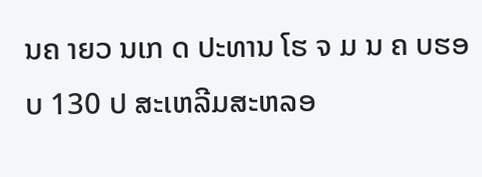ນຄ າຍວ ນເກ ດ ປະທານ ໂຮ ຈ ມ ນ ຄ ບຮອບ 130 ປ ສະເຫລີມສະຫລອ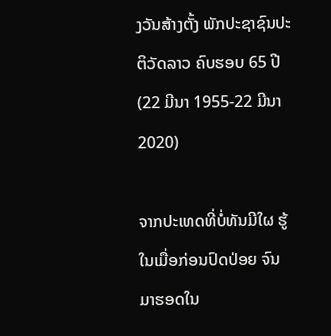ງວັນສ້າງຕັ້ງ ພັກປະຊາຊົນປະຕິວັດລາວ ຄົບຮອບ 65 ປີ (22 ມີນາ 1955-22 ມີນາ 2020)

ຈາກປະເທດທີ່ບໍ່ທັນມີໃຜ ຮູ້ໃນເມື່ອກ່ອນປົດປ່ອຍ ຈົນມາຮອດໃນ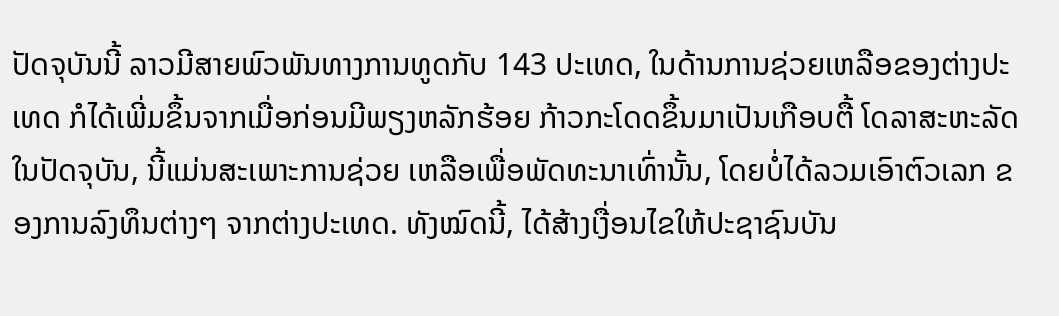ປັດຈຸບັນນີ້ ລາວມີສາຍພົວພັນທາງການທູດກັບ 143 ປະເທດ, ໃນດ້ານການຊ່ວຍເຫລືອຂອງຕ່າງປະເທດ ກໍໄດ້ເພີ່ມຂຶ້ນຈາກເມື່ອກ່ອນມີພຽງຫລັກຮ້ອຍ ກ້າວກະໂດດຂຶ້ນມາເປັນເກືອບຕື້ ໂດລາສະຫະລັດໃນປັດຈຸບັນ, ນີ້ແມ່ນສະເພາະການຊ່ວຍ ເຫລືອເພື່ອພັດທະນາເທົ່ານັ້ນ, ໂດຍບໍ່ໄດ້ລວມເອົາຕົວເລກ ຂອງການລົງທຶນຕ່າງໆ ຈາກຕ່າງປະເທດ. ທັງໝົດນີ້, ໄດ້ສ້າງເງື່ອນໄຂໃຫ້ປະຊາຊົນບັນ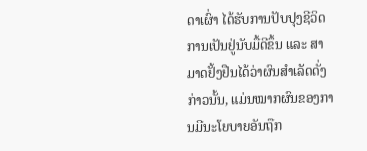ດາເຜົ່າ ໄດ້ຮັບການປັບປຸງຊີວິດການເປັນຢູ່ນັບມື້ດີຂຶ້ນ ແລະ ສາມາດຢັ້ງຢືນໄດ້ວ່າຜົນສໍາເລັດດັ່ງກ່າວນັ້ນ, ແມ່ນໝາກຜົນຂອງການມີນະໂຍບາຍອັນຖືກ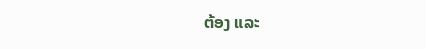ຕ້ອງ ແລະ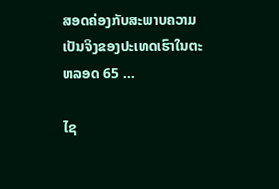ສອດຄ່ອງກັບສະພາບຄວາມ ເປັນຈິງຂອງປະເທດເຮົາໃນຕະຫລອດ 65 ...

ໄຊ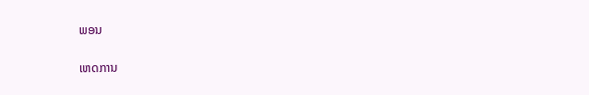ພອນ

ເຫດການ